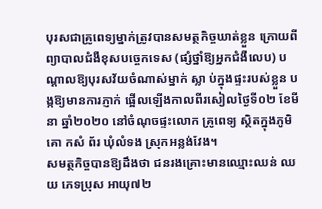បុរសជាគ្រូពេទ្យម្នាក់ត្រូវបានសមត្ថកិច្ចឃាត់ខ្លួន ក្រោយពីព្យាបាលជំងឺខុសបច្ចេកទេស (ផ្សំថ្នាំឱ្យអ្នកជំងឺលេប) បណ្តាលឱ្យបុរសវ័យចំណាស់ម្នាក់ ស្លា ប់ក្នុងផ្ទះរបស់ខ្លួន ប ង្កឱ្យមានការភ្ញាក់ ផ្អើលឡើងកាលពីរសៀលថ្ងៃទី០២ ខែមីនា ឆ្នាំ២០២០ នៅចំណុចផ្ទះលោក គ្រូពេទ្យ ស្ថិតក្នុងភូមិគោ កសំ ព័រ ឃុំលំទង ស្រុកអន្លង់វែង។
សមត្ថកិច្ចបានឱ្យដឹងថា ជនរងគ្រោះមានឈ្មោះឈន់ ឈយ ភេទប្រុស អាយុ៧២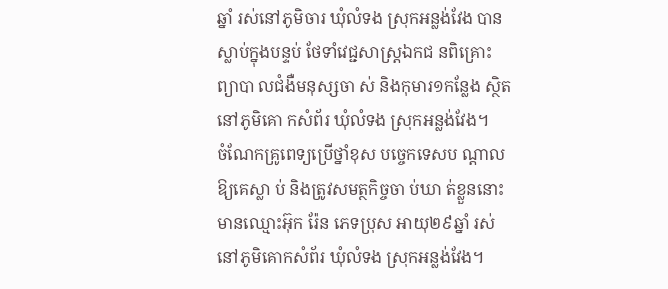ឆ្នាំ រស់នៅភូមិចារ ឃុំលំទង ស្រុកអន្លង់វែង បានស្លាប់ក្នុងបន្ទប់ ថែទាំវេជ្ជសាស្ត្រឯកជ នពិគ្រោះ ព្យាបា លជំងឺមនុស្សចា ស់ និងកុមារ១កន្លែង ស្ថិតនៅភូមិគោ កសំព័រ ឃុំលំទង ស្រុកអន្លង់វែង។
ចំណែកគ្រូពេទ្យប្រើថ្នាំខុស បច្ចេកទេសប ណ្តាល ឱ្យគេស្លា ប់ និងត្រូវសមត្ថកិច្ចចា ប់ឃា ត់ខ្លួននោះ មានឈ្មោះអ៊ុក រ៉ែន ភេទប្រុស អាយុ២៩ឆ្នាំ រស់នៅភូមិគោកសំព័រ ឃុំលំទង ស្រុកអន្លង់វែង។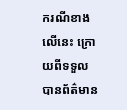ករណីខាងលើនេះ ក្រោយពីទទួលបានព័ត៌មាន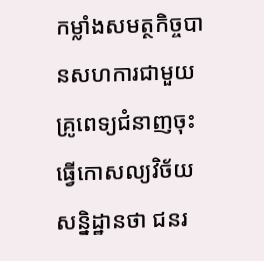កម្លាំងសមត្ថកិច្ចបានសហការជាមួយគ្រូពេទ្យជំនាញចុះធ្វើកោសល្យវិច័យ សន្និដ្ឋានថា ជនរ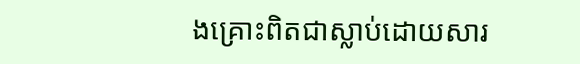ងគ្រោះពិតជាស្លាប់ដោយសារ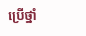ប្រើថ្នាំ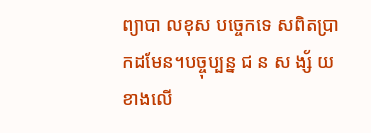ព្យាបា លខុស បច្ចេកទេ សពិតប្រាកដមែន។បច្ចុប្បន្ន ជ ន ស ង្ស័ យខាងលើ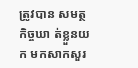ត្រូវបាន សមត្ថកិច្ចឃា ត់ខ្លួនយក មកសាកសួរ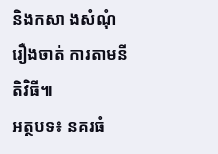និងកសា ងសំណុំរឿងចាត់ ការតាមនីតិវិធី៕
អត្ថបទ៖ នគរធំ